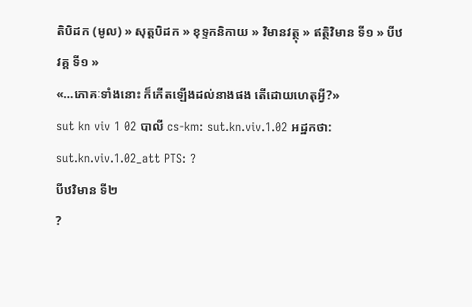តិបិដក (មូល) » សុត្តបិដក » ខុទ្ទកនិកាយ » វិមានវត្ថុ » ឥត្ថិវិមាន ទី១ » បីឋវគ្គ ទី១ »
«…ភោគៈទាំងនោះ ក៏កើតឡើងដល់នាងផង តើដោយហេតុអី្វ?»
sut kn viv 1 02 បាលី cs-km: sut.kn.viv.1.02 អដ្ឋកថា: sut.kn.viv.1.02_att PTS: ?
បីឋវិមាន ទី២
?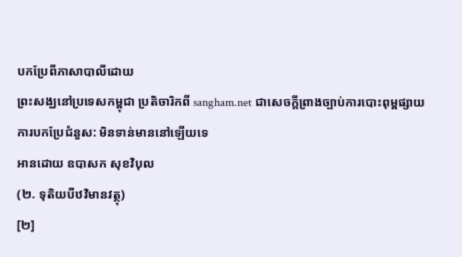បកប្រែពីភាសាបាលីដោយ
ព្រះសង្ឃនៅប្រទេសកម្ពុជា ប្រតិចារិកពី sangham.net ជាសេចក្តីព្រាងច្បាប់ការបោះពុម្ពផ្សាយ
ការបកប្រែជំនួស: មិនទាន់មាននៅឡើយទេ
អានដោយ ឧបាសក សុខវិបុល
(២. ទុតិយបីឋវិមានវត្ថុ)
[២]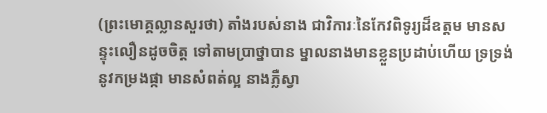(ព្រះមោគ្គល្លានសួរថា) តាំងរបស់នាង ជាវិការៈនៃកែវពិទូរ្យដ៏ឧត្តម មានសន្ទុះលឿនដូចចិត្ត ទៅតាមប្រាថ្នាបាន ម្នាលនាងមានខ្លួនប្រដាប់ហើយ ទ្រទ្រង់នូវកម្រងផ្កា មានសំពត់ល្អ នាងភ្លឺស្វា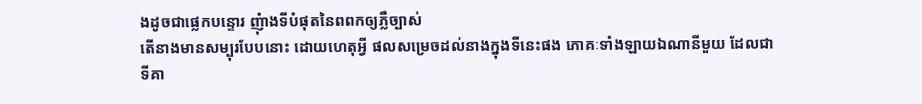ងដូចជាផ្លេកបន្ទោរ ញុំាងទីបំផុតនៃពពកឲ្យភ្លឺច្បាស់
តើនាងមានសម្បុរបែបនោះ ដោយហេតុអី្វ ផលសម្រេចដល់នាងក្នុងទីនេះផង ភោគៈទាំងឡាយឯណានីមួយ ដែលជាទីគា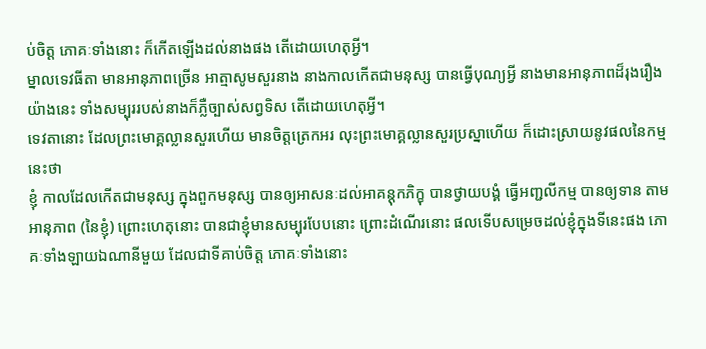ប់ចិត្ត ភោគៈទាំងនោះ ក៏កើតឡើងដល់នាងផង តើដោយហេតុអី្វ។
ម្នាលទេវធីតា មានអានុភាពច្រើន អាត្មាសូមសួរនាង នាងកាលកើតជាមនុស្ស បានធ្វើបុណ្យអី្វ នាងមានអានុភាពដ៏រុងរឿងយ៉ាងនេះ ទាំងសម្បុររបស់នាងក៏ភ្លឺច្បាស់សព្វទិស តើដោយហេតុអី្វ។
ទេវតានោះ ដែលព្រះមោគ្គល្លានសួរហើយ មានចិត្តត្រេកអរ លុះព្រះមោគ្គល្លានសួរប្រស្នាហើយ ក៏ដោះស្រាយនូវផលនៃកម្មនេះថា
ខ្ញុំ កាលដែលកើតជាមនុស្ស ក្នុងពួកមនុស្ស បានឲ្យអាសនៈដល់អាគន្តុកភិក្ខុ បានថ្វាយបង្គំ ធ្វើអញ្ជលីកម្ម បានឲ្យទាន តាមអានុភាព (នៃខ្ញុំ) ព្រោះហេតុនោះ បានជាខ្ញុំមានសម្បុរបែបនោះ ព្រោះដំណើរនោះ ផលទើបសម្រេចដល់ខ្ញុំក្នុងទីនេះផង ភោគៈទាំងឡាយឯណានីមួយ ដែលជាទីគាប់ចិត្ត ភោគៈទាំងនោះ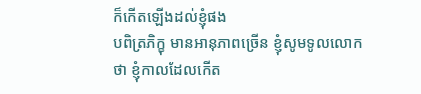ក៏កើតឡើងដល់ខ្ញុំផង
បពិត្រភិក្ខុ មានអានុភាពច្រើន ខ្ញុំសូមទូលលោកថា ខ្ញុំកាលដែលកើត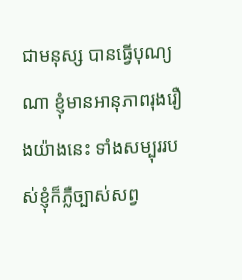ជាមនុស្ស បានធ្វើបុណ្យណា ខ្ញុំមានអានុភាពរុងរឿងយ៉ាងនេះ ទាំងសម្បុររបស់ខ្ញុំក៏ភ្លឺច្បាស់សព្វ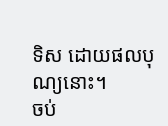ទិស ដោយផលបុណ្យនោះ។
ចប់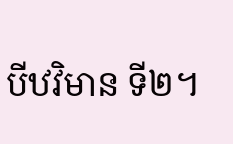បីឋវិមាន ទី២។